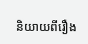និយាយពីរឿង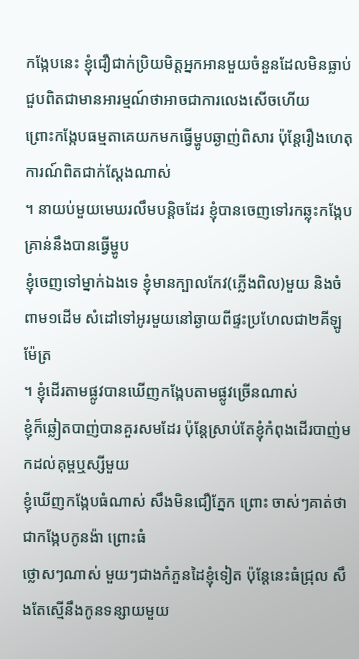កង្កែបនេះ ខ្ញុំជឿជាក់ប្រិយមិត្តអ្នកអានមួយចំនួនដែលមិនធ្លាប់ជួបពិតជាមានអារម្មណ៍ថាអាចជាការលេងសើចហើយ
ព្រោះកង្កែបធម្មតាគេយកមកធ្វើម្ហូបឆ្ងាញ់ពិសារ ប៉ុន្ដែរឿងហេតុការណ៍ពិតជាក់ស្ដែងណាស់
។ នាយប់មួយមេឃរលឹមបន្ដិចដែរ ខ្ញុំបានចេញទៅរកឆ្លុះកង្កែប គ្រាន់នឹងបានធ្វើម្ហូប
ខ្ញុំចេញទៅម្នាក់ឯងទេ ខ្ញុំមានក្បាលកែវ(ភ្លើងពិល)មួយ និងចំពាម១ដើម សំដៅទៅអូរមួយនៅឆ្ងាយពីផ្ទះប្រហែលជា២គីឡូម៉ែត្រ
។ ខ្ញុំដើរតាមផ្លូវបានឃើញកង្កែបតាមផ្លូវច្រើនណាស់
ខ្ញុំក៏ឆ្លៀតបាញ់បានគួរសមដែរ ប៉ុន្ដែស្រាប់តែខ្ញុំកំពុងដើរបាញ់មកដល់គុម្ពឬស្សីមួយ
ខ្ញុំឃើញកង្កែបធំណាស់ សឹងមិនជឿភ្នែក ព្រោះ ចាស់ៗគាត់ថាជាកង្កែបកូនង៉ា ព្រោះធំ
ថ្លោសៗណាស់ មួយៗជាងកំភួនដៃខ្ញុំទៀត ប៉ុន្ដែនេះធំជ្រុល សឹងតែស្មើនឹងកូនទន្សាយមួយ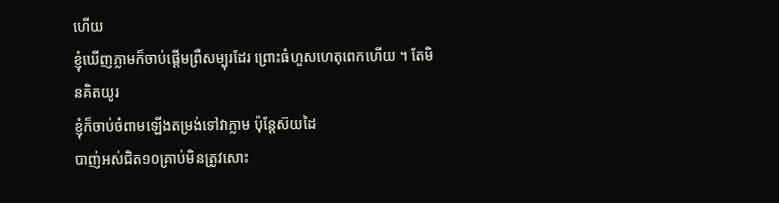ហើយ
ខ្ញុំឃើញភ្លាមក៏ចាប់ផ្ដើមព្រឺសម្បុរដែរ ព្រោះធំហួសហេតុពេកហើយ ។ តែមិនគិតយូរ
ខ្ញុំក៏ចាប់ចំពាមឡើងតម្រង់ទៅវាភ្លាម ប៉ុន្ដែស៊យដៃ
បាញ់អស់ជិត១០គ្រាប់មិនត្រូវសោះ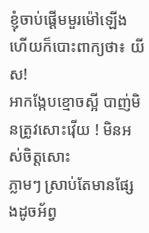ខ្ញុំចាប់ផ្ដើមមួរម៉ៅឡើង ហើយក៏បោះពាក្យថា៖ យីស!
អាកង្កែបខ្មោចស្អី បាញ់មិនត្រូវសោះវ៉ើយ ! មិនអស់ចិត្តសោះ
ភ្លាមៗ ស្រាប់តែមានផ្សែងដូចអ័ព្វ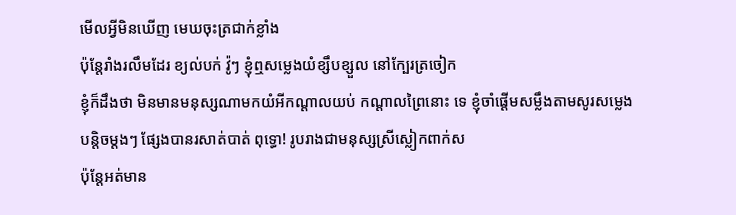មើលអ្វីមិនឃើញ មេឃចុះត្រជាក់ខ្លាំង
ប៉ុន្ដែរាំងរលឹមដែរ ខ្យល់បក់ វ៉ូៗ ខ្ញុំឮសម្លេងយំខ្សឹបខ្សួល នៅក្បែរត្រចៀក
ខ្ញុំក៏ដឹងថា មិនមានមនុស្សណាមកយំអីកណ្ដាលយប់ កណ្ដាលព្រៃនោះ ទេ ខ្ញុំចាំផ្ដើមសម្លឹងតាមសូរសម្លេង
បន្ដិចម្ដងៗ ផ្សែងបានរសាត់បាត់ ពុទ្ធោ! រូបរាងជាមនុស្សស្រីស្លៀកពាក់ស
ប៉ុន្ដែអត់មាន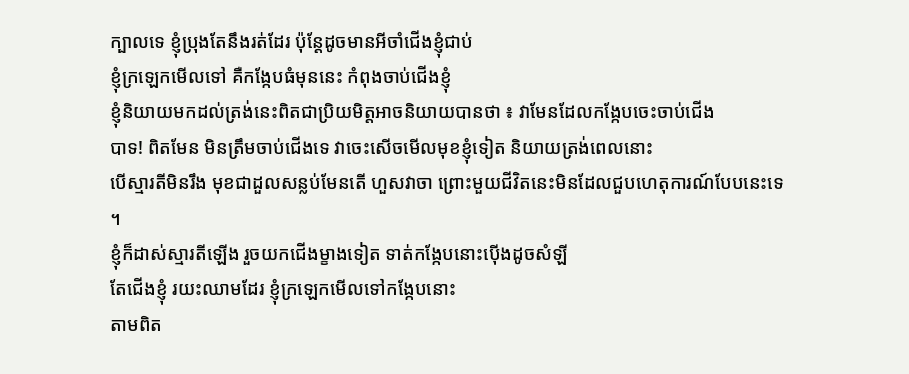ក្បាលទេ ខ្ញុំប្រុងតែនឹងរត់ដែរ ប៉ុន្ដែដូចមានអីចាំជើងខ្ញុំជាប់
ខ្ញុំក្រឡេកមើលទៅ គឺកង្កែបធំមុននេះ កំពុងចាប់ជើងខ្ញុំ
ខ្ញុំនិយាយមកដល់ត្រង់នេះពិតជាប្រិយមិត្តអាចនិយាយបានថា ៖ វាមែនដែលកង្កែបចេះចាប់ជើង
បាទ! ពិតមែន មិនត្រឹមចាប់ជើងទេ វាចេះសើចមើលមុខខ្ញុំទៀត និយាយត្រង់ពេលនោះ
បើស្មារតីមិនរឹង មុខជាដួលសន្លប់មែនតើ ហួសវាចា ព្រោះមួយជីវិតនេះមិនដែលជួបហេតុការណ៍បែបនេះទេ
។
ខ្ញុំក៏ដាស់ស្មារតីឡើង រួចយកជើងម្ខាងទៀត ទាត់កង្កែបនោះប៉ើងដូចសំឡី
តែជើងខ្ញុំ រយះឈាមដែរ ខ្ញុំក្រឡេកមើលទៅកង្កែបនោះ
តាមពិត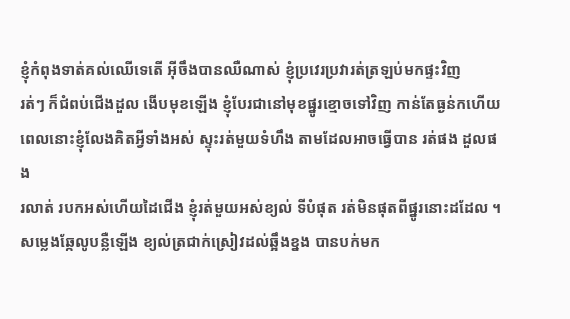ខ្ញុំកំពុងទាត់គល់ឈើទេតើ អ៊ីចឹងបានឈឺណាស់ ខ្ញុំប្រវេរប្រវារត់ត្រឡប់មកផ្ទះវិញ
រត់ៗ ក៏ជំពប់ជើងដួល ងើបមុខឡើង ខ្ញុំបែរជានៅមុខផ្នូរខ្មោចទៅវិញ កាន់តែធ្ងន់កហើយ
ពេលនោះខ្ញុំលែងគិតអ្វីទាំងអស់ ស្ទុះរត់មួយទំហឹង តាមដែលអាចធ្វើបាន រត់ផង ដួលផង
រលាត់ របកអស់ហើយដៃជើង ខ្ញុំរត់មួយអស់ខ្យល់ ទីបំផុត រត់មិនផុតពីផ្នូរនោះដដែល ។
សម្លេងឆ្កែលូបន្លឺឡើង ខ្យល់ត្រជាក់ស្រៀវដល់ឆ្អឹងខ្នង បានបក់មក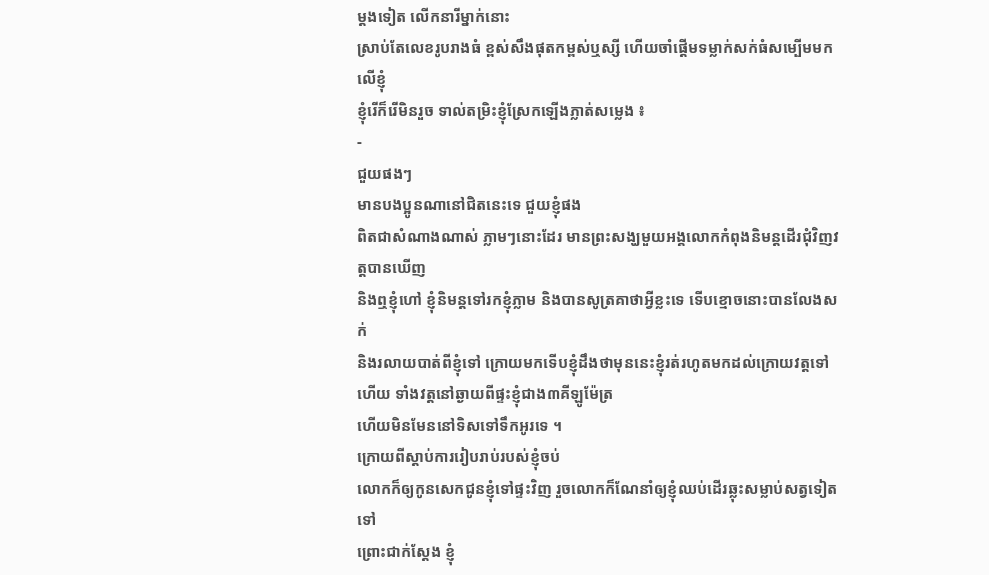ម្ដងទៀត លើកនារីម្នាក់នោះ
ស្រាប់តែលេខរូបរាងធំ ខ្ពស់សឹងផុតកម្ពស់ឬស្សី ហើយចាំផ្ដើមទម្លាក់សក់ធំសម្បើមមកលើខ្ញុំ
ខ្ញុំរើក៏រើមិនរួច ទាល់តម្រិះខ្ញុំស្រែកឡើងភ្លាត់សម្លេង ៖
-
ជួយផងៗ
មានបងប្អូនណានៅជិតនេះទេ ជួយខ្ញុំផង
ពិតជាសំណាងណាស់ ភ្លាមៗនោះដែរ មានព្រះសង្ឃមួយអង្គលោកកំពុងនិមន្ដដើរជុំវិញវត្តបានឃើញ
និងឮខ្ញុំហៅ ខ្ញុំនិមន្ដទៅរកខ្ញុំភ្លាម និងបានសូត្រគាថាអ្វីខ្លះទេ ទើបខ្មោចនោះបានលែងសក់
និងរលាយបាត់ពីខ្ញុំទៅ ក្រោយមកទើបខ្ញុំដឹងថាមុននេះខ្ញុំរត់រហូតមកដល់ក្រោយវត្តទៅហើយ ទាំងវត្តនៅឆ្ងាយពីផ្ទះខ្ញុំជាង៣គីឡូម៉ែត្រ
ហើយមិនមែននៅទិសទៅទឹកអូរទេ ។
ក្រោយពីស្ដាប់ការរៀបរាប់របស់ខ្ញុំចប់
លោកក៏ឲ្យកូនសេកជូនខ្ញុំទៅផ្ទះវិញ រួចលោកក៏ណែនាំឲ្យខ្ញុំឈប់ដើរឆ្លុះសម្លាប់សត្វទៀតទៅ
ព្រោះជាក់ស្ដែង ខ្ញុំ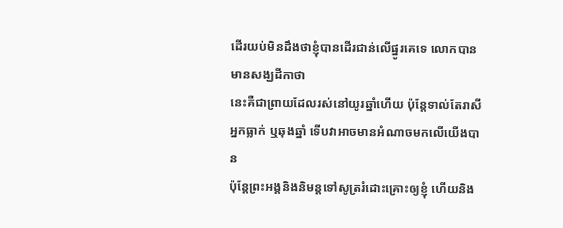ដើរយប់មិនដឹងថាខ្ញុំបានដើរជាន់លើផ្នូរគេទេ លោកបានមានសង្ឃដីកាថា
នេះគឺជាព្រាយដែលរស់នៅយូរឆ្នាំហើយ ប៉ុន្ដែទាល់តែរាសីអ្នកធ្លាក់ ឬឆុងឆ្នាំ ទើបវាអាចមានអំណាចមកលើយើងបាន
ប៉ុន្ដែព្រះអង្គនិងនិមន្ដទៅសូត្ររំដោះគ្រោះឲ្យខ្ញុំ ហើយនិង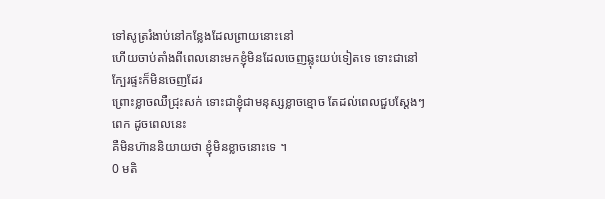ទៅសូត្ររំងាប់នៅកន្លែងដែលព្រាយនោះនៅ
ហើយចាប់តាំងពីពេលនោះមកខ្ញុំមិនដែលចេញឆ្លុះយប់ទៀតទេ ទោះជានៅក្បែរផ្ទះក៏មិនចេញដែរ
ព្រោះខ្លាចឈឺជ្រុះសក់ ទោះជាខ្ញុំជាមនុស្សខ្លាចខ្មោច តែដល់ពេលជួបស្ដែងៗពេក ដូចពេលនេះ
គឺមិនហ៊ាននិយាយថា ខ្ញុំមិនខ្លាចនោះទេ ។
0 មតិ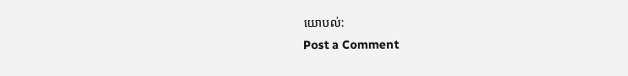យោបល់:
Post a Comment